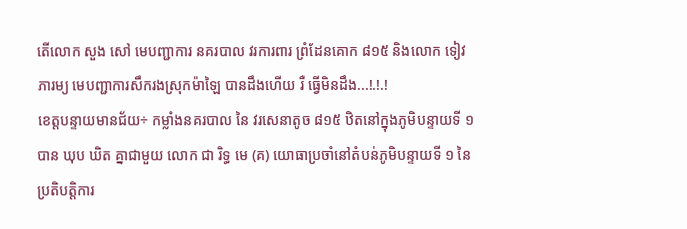តើលោក សួង សៅ មេបញ្ជាការ នគរបាល វរការពារ ព្រំដែនគោក ៨១៥ និងលោក ទៀវ ភារម្យ មេបញ្ជាការសឹករងស្រុកម៉ាឡៃ បានដឹងហើយ រឺ ធ្វើមិនដឹង...!.!.!
ខេត្តបន្ទាយមានជ័យ÷ កម្លាំងនគរបាល នៃ វរសេនាតូច ៨១៥ ឋិតនៅក្នុងភូមិបន្ទាយទី ១ បាន ឃុប ឃិត គ្នាជាមួយ លោក ជា រិទ្ធ មេ (គ) យោធាប្រចាំនៅតំបន់ភូមិបន្ទាយទី ១ នៃ ប្រតិបត្តិការ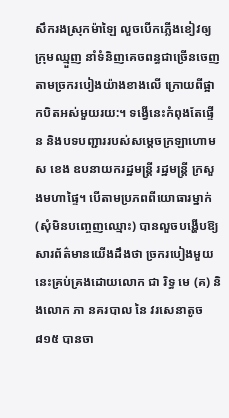សឹករងស្រុកម៉ាឡៃ លួចបើកភ្លើងខៀវឲ្យក្រុមឈ្មួញ នាំទំនិញគេចពន្ធជាច្រើនចេញតាមច្រករបៀងយ៉ាងខាងលើ ក្រោយពីផ្អាកបិតអស់មួយរយ:។ ទង្វើនេះកំពុងតែផ្ទើន និងបទបញ្ជាររបស់សម្តេចក្រឡាហោម ស ខេង ឧបនាយករដ្ឋមន្ត្រី រដ្ឋមន្ត្រី ក្រសួងមហាផ្ទៃ។ បើតាមប្រភពពីយោធារម្នាក់ (សុំមិនបញ្ចេញឈ្មោះ) បានលួចបង្ហើបឱ្យសារព័ត៌មានយើងដឹងថា ច្រករបៀងមួយនេះគ្រប់គ្រងដោយលោក ជា រិទ្ធ មេ (គ) និងលោក ភា នគរបាល នៃ វរសេនាតូច ៨១៥ បានចា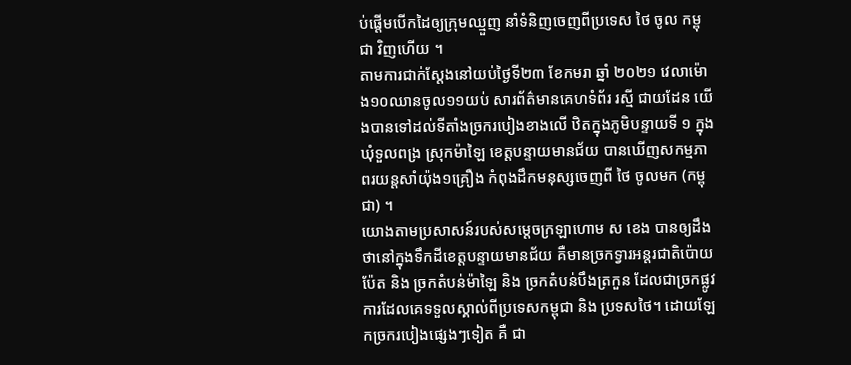ប់ផ្តើមបើកដៃឲ្យក្រុមឈ្មួញ នាំទំនិញចេញពីប្រទេស ថៃ ចូល កម្ពុជា វិញហើយ ។
តាមការជាក់ស្តែងនៅយប់ថ្ងៃទី២៣ ខែកមរា ឆ្នាំ ២០២១ វេលាម៉ោង១០ឈានចូល១១យប់ សារព័ត៌មានគេហទំព័រ រស្មី ជាយដែន យើងបានទៅដល់ទីតាំងច្រករបៀងខាងលើ ឋិតក្នុងភូមិបន្ទាយទី ១ ក្នុងឃុំទួលពង្រ ស្រុកម៉ាឡៃ ខេត្តបន្ទាយមានជ័យ បានឃើញសកម្មភាពរយន្តសាំយ៉ុង១គ្រឿង កំពុងដឹកមនុស្សចេញពី ថៃ ចូលមក (កម្ពុជា) ។
យោងតាមប្រសាសន៍របស់សម្តេចក្រឡាហោម ស ខេង បានឲ្យដឹងថានៅក្នុងទឹកដីខេត្តបន្ទាយមានជ័យ គឺមានច្រកទ្វារអន្តរជាតិប៉ោយប៉ែត និង ច្រកតំបន់ម៉ាឡៃ និង ច្រកតំបន់បឹងត្រកួន ដែលជាច្រកផ្លូវការដែលគេទទួលស្គាល់ពីប្រទេសកម្ពុជា និង ប្រទសថៃ។ ដោយឡែកច្រករបៀងផ្សេងៗទៀត គឺ ជា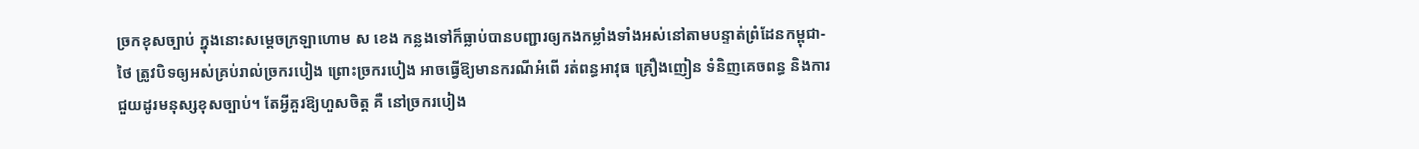ច្រកខុសច្បាប់ ក្នុងនោះសម្តេចក្រឡាហោម ស ខេង កន្លងទៅក៏ធ្លាប់បានបញ្ជារឲ្យកងកម្លាំងទាំងអស់នៅតាមបន្ទាត់ព្រំដែនកម្ពុជា-ថៃ ត្រូវបិទឲ្យអស់គ្រប់រាល់ច្រករបៀង ព្រោះច្រករបៀង អាចធ្វើឱ្យមានករណីអំពើ រត់ពន្ធអាវុធ គ្រឿងញៀន ទំនិញគេចពន្ធ និងការជួយដូរមនុស្សខុសច្បាប់។ តែអ្វីគួរឱ្យហួសចិត្ត គឺ នៅច្រករបៀង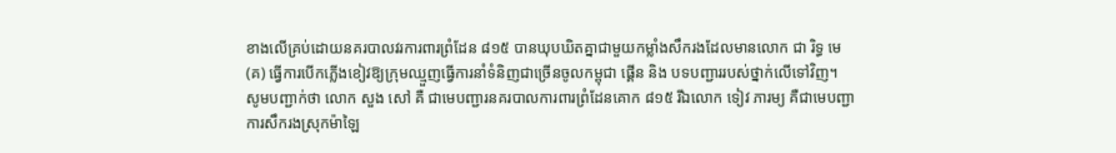ខាងលើគ្រប់ដោយនគរបាលវរការពារព្រំដែន ៨១៥ បានឃុបឃិតគ្នាជាមួយកម្លាំងសឹករងដែលមានលោក ជា រិទ្ធ មេ (គ) ធ្វើការបើកភ្លើងខៀវឱ្យក្រុមឈ្មួញធ្វើការនាំទំនិញជាច្រើនចូលកម្ពុជា ផ្គើន និង បទបញ្ជាររបស់ថ្នាក់លើទៅវិញ។
សូមបញ្ជាក់ថា លោក សួង សៅ គឺ ជាមេបញ្ជារនគរបាលការពារព្រំដែនគោក ៨១៥ រីឯលោក ទៀវ ភារម្យ គឺជាមេបញ្ជាការសឹករងស្រុកម៉ាឡៃ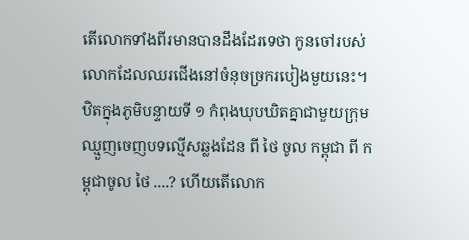តើលោកទាំងពីរមានបានដឹងដែរទេថា កូនចៅរបស់លោកដែលឈរជើងនៅចំនុចច្រករបៀងមួយនេះ។ ឋិតក្នុងភូមិបន្ទាយទី ១ កំពុងឃុបឃិតគ្នាជាមួយក្រុមឈ្មួញចេញបទល្មើសឆ្លងដែន ពី ថៃ ចូល កម្ពុជា ពី កម្ពុជាចូល ថៃ ....? ហើយតើលោក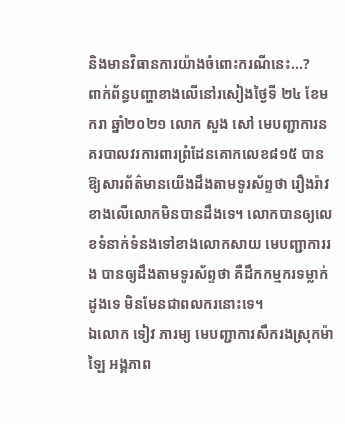និងមានវិធានការយ៉ាងចំពោះករណីនេះ...?
ពាក់ព័ន្ធបញ្ហាខាងលើនៅរសៀងថ្ងៃទី ២៤ ខែមករា ឆ្នាំ២០២១ លោក សួង សៅ មេបញ្ជាការនគរបាលវរការពារព្រំដែនគោកលេខ៨១៥ បានឱ្យសារព័ត៌មានយើងដឹងតាមទូរស័ព្ទថា រឿងរ៉ាវខាងលើលោកមិនបានដឹងទេ។ លោកបានឲ្យលេខទំនាក់ទំនងទៅខាងលោកសាយ មេបញ្ជាការរង បានឲ្យដឹងតាមទូរស័ព្ទថា គឺដឹកកម្មករទម្លាក់ដូងទេ មិនមែនជាពលករនោះទេ។
ឯលោក ទៀវ ភារម្យ មេបញ្ជាការសឹករងស្រុកម៉ាឡៃ អង្គភាព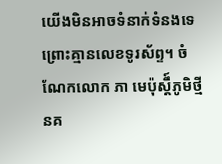យើងមិនអាចទំនាក់ទំនងទេព្រោះគ្មានលេខទូរស័ព្ទ។ ចំណែកលោក ភា មេប៉ុស្តឹ៍ភូមិថ្មីនគ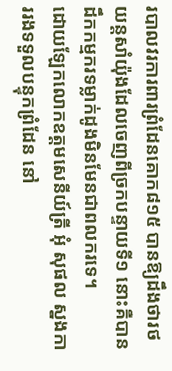របាលវរការពារព្រំដែនគោក៨១៥ បានឱ្យដឹងថារថយន្តសាំយ៉ុងដែលចេញពីច្រកបន្ទាយទី១ នោះគឺបានដឹកកម្មករទម្លាក់ដូងមិនមែនជាពលករទេ។
ដោយឡែកលោកឧត្តមសេនីយ៍ត្រី អុំ សុផល ស្នងការរងទទួលបន្ទុកព្រំដែន នៅ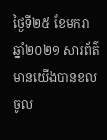ថ្ងៃទី២៥ ខែមករា ឆ្នាំ២០២១ សារព័ត៌មានយើងបានខលចូល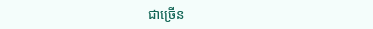ជាច្រើន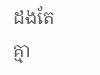ដងតែគ្មា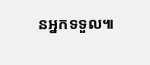នអ្នកទទួល៕